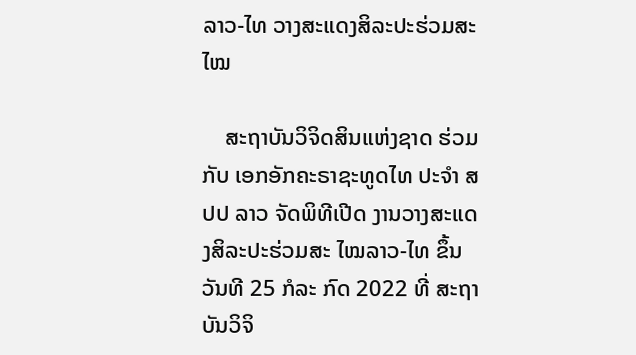ລາວ-ໄທ ວາງສະແດງສິລະປະຮ່ວມສະໄໝ

    ສະຖາບັນວິຈິດສິນແຫ່ງຊາດ ຮ່ວມກັບ ເອກອັກຄະຣາຊະທູດໄທ ປະຈຳ ສປປ ລາວ ຈັດພິທີເປີດ ງານວາງສະແດງສິລະປະຮ່ວມສະ ໄໝລາວ-ໄທ ຂຶ້ນວັນທີ 25 ກໍລະ ກົດ 2022 ທີ່ ສະຖາບັນວິຈິ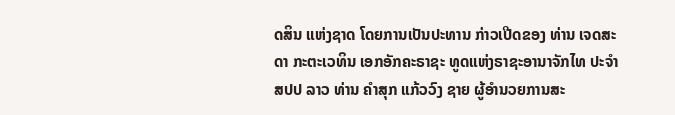ດສິນ ແຫ່ງຊາດ ໂດຍການເປັນປະທານ ກ່າວເປີດຂອງ ທ່ານ ເຈດສະດາ ກະຕະເວທິນ ເອກອັກຄະຣາຊະ ທູດແຫ່ງຣາຊະອານາຈັກໄທ ປະຈຳ ສປປ ລາວ ທ່ານ ຄຳສຸກ ແກ້ວວົງ ຊາຍ ຜູ້ອຳນວຍການສະ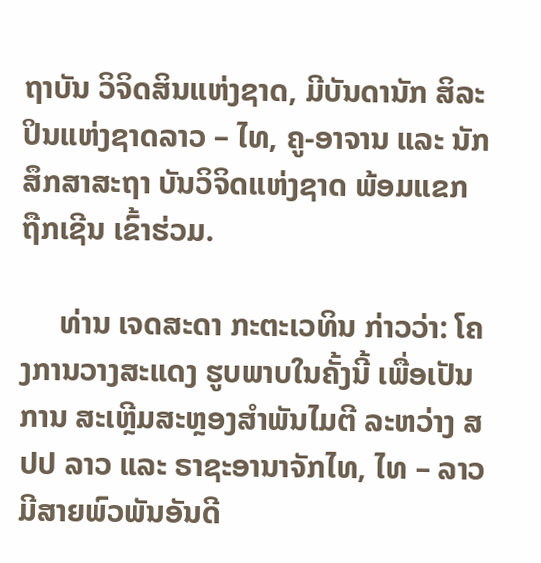ຖາບັນ ວິຈິດສິນແຫ່ງຊາດ, ມີບັນດານັກ ສິລະປິນແຫ່ງຊາດລາວ – ໄທ, ຄູ-ອາຈານ ແລະ ນັກສຶກສາສະຖາ ບັນວິຈິດແຫ່ງຊາດ ພ້ອມແຂກ ຖືກເຊີນ ເຂົ້າຮ່ວມ.

     ທ່ານ ເຈດສະດາ ກະຕະເວທິນ ກ່າວວ່າ: ໂຄງການວາງສະແດງ ຮູບພາບໃນຄັ້ງນີ້ ເພື່ອເປັນການ ສະເຫຼີມສະຫຼອງສຳພັນໄມຕີ ລະຫວ່າງ ສປປ ລາວ ແລະ ຣາຊະອານາຈັກໄທ, ໄທ – ລາວ ມີສາຍພົວພັນອັນດີ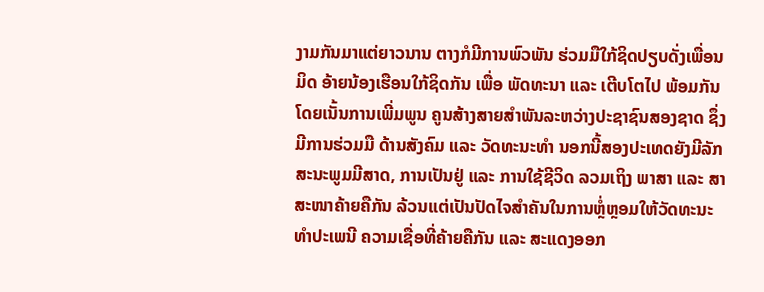ງາມກັນມາແຕ່ຍາວນານ ຕາງກໍມີການພົວພັນ ຮ່ວມມືໃກ້ຊິດປຽບດັ່ງເພື່ອນມິດ ອ້າຍນ້ອງເຮືອນໃກ້ຊິດກັນ ເພື່ອ ພັດທະນາ ແລະ ເຕີບໂຕໄປ ພ້ອມກັນ ໂດຍເນັ້ນການເພີ່ມພູນ ຄູນສ້າງສາຍສຳພັນລະຫວ່າງປະຊາຊົນສອງຊາດ ຊຶ່ງມີການຮ່ວມມື ດ້ານສັງຄົມ ແລະ ວັດທະນະທຳ ນອກນີ້ສອງປະເທດຍັງມີລັກ ສະນະພູມມີສາດ, ການເປັນຢູ່ ແລະ ການໃຊ້ຊີວິດ ລວມເຖິງ ພາສາ ແລະ ສາສະໜາຄ້າຍຄືກັນ ລ້ວນແຕ່ເປັນປັດໄຈສຳຄັນໃນການຫຼໍ່ຫຼອມໃຫ້ວັດທະນະທຳປະເພນີ ຄວາມເຊື່ອທີ່ຄ້າຍຄືກັນ ແລະ ສະແດງອອກ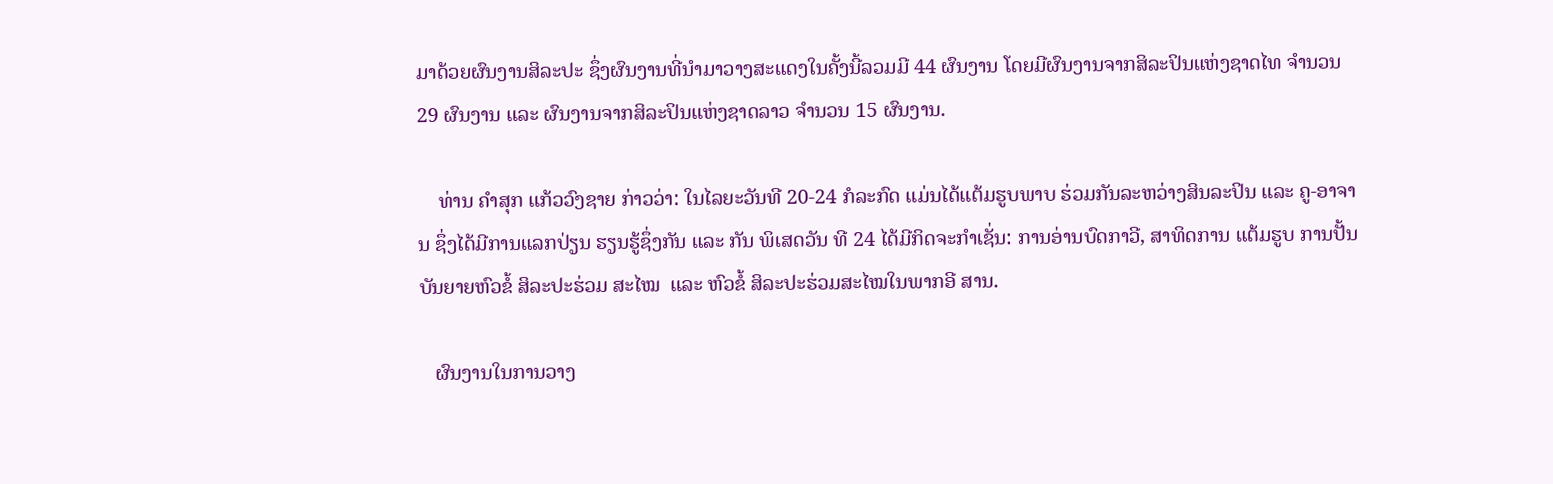ມາດ້ວຍຜົນງານສິລະປະ ຊຶ່ງຜົນງານທີ່ນຳມາວາງສະແດງໃນຄັ້ງນີ້ລວມມີ 44 ຜົນງານ ໂດຍມີຜົນງານຈາກສິລະປິນແຫ່ງຊາດໄທ ຈຳນວນ 29 ຜົນງານ ແລະ ຜົນງານຈາກສິລະປິນແຫ່ງຊາດລາວ ຈຳນວນ 15 ຜົນງານ.

    ທ່ານ ຄຳສຸກ ແກ້ວວົງຊາຍ ກ່າວວ່າ: ໃນໄລຍະວັນທີ 20-24 ກໍລະກົດ ແມ່ນໄດ້ແຕ້ມຮູບພາບ ຮ່ວມກັນລະຫວ່າງສິນລະປິນ ແລະ ຄູ-ອາຈານ ຊຶ່ງໄດ້ມີການແລກປ່ຽນ ຮຽນຮູ້ຊຶ່ງກັນ ແລະ ກັນ ພິເສດວັນ ທີ 24 ໄດ້ມີກິດຈະກໍາເຊັ່ນ: ການອ່ານບົດກາວີ, ສາທິດການ ແຕ້ມຮູບ ການປັ້ນ ບັນຍາຍຫົວຂໍ້ ສິລະປະຮ່ວມ ສະໄໝ  ແລະ ຫົວຂໍ້ ສິລະປະຮ່ວມສະໄໝໃນພາກອີ ສານ.

   ຜົນງານໃນການວາງ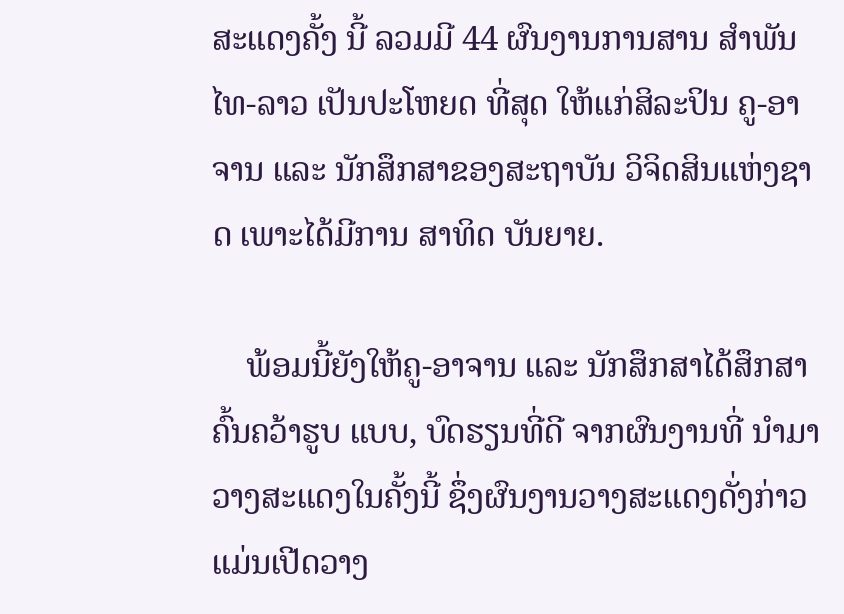ສະແດງຄັ້ງ ນີ້ ລວມມີ 44 ຜົນງານການສານ ສໍາພັນ ໄທ-ລາວ ເປັນປະໂຫຍດ ທີ່ສຸດ ໃຫ້ແກ່ສິລະປິນ ຄູ-ອາຈານ ແລະ ນັກສຶກສາຂອງສະຖາບັນ ວິຈິດສິນແຫ່ງຊາດ ເພາະໄດ້ມີການ ສາທິດ ບັນຍາຍ.

    ພ້ອມນີ້ຍັງໃຫ້ຄູ-ອາຈານ ແລະ ນັກສຶກສາໄດ້ສຶກສາ ຄົ້ນຄວ້າຮູບ ແບບ, ບົດຮຽນທີ່ດີ ຈາກຜົນງານທີ່ ນໍາມາວາງສະແດງໃນຄັ້ງນີ້ ຊຶ່ງຜົນງານວາງສະແດງດັ່ງກ່າວແມ່ນເປີດວາງ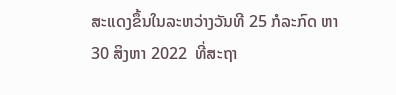ສະແດງຂຶ້ນໃນລະຫວ່າງວັນທີ 25 ກໍລະກົດ ຫາ 30 ສິງຫາ 2022  ທີ່ສະຖາ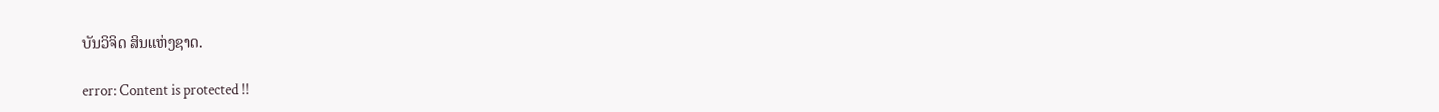ບັນວິຈິດ ສິນແຫ່ງຊາດ.

error: Content is protected !!